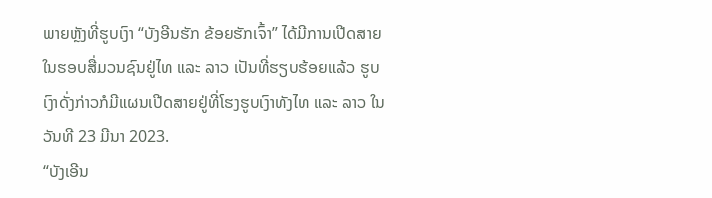ພາຍຫຼັງທີ່ຮູບເງົາ “ບັງອີນຮັກ ຂ້ອຍຮັກເຈົ້າ” ໄດ້ມີການເປີດສາຍໃນຮອບສື່ມວນຊົນຢູ່ໄທ ແລະ ລາວ ເປັນທີ່ຮຽບຮ້ອຍແລ້ວ ຮູບເງົາດັ່ງກ່າວກໍມີແຜນເປີດສາຍຢູ່ທີ່ໂຮງຮູບເງົາທັງໄທ ແລະ ລາວ ໃນວັນທີ 23 ມີນາ 2023.
“ບັງເອີນ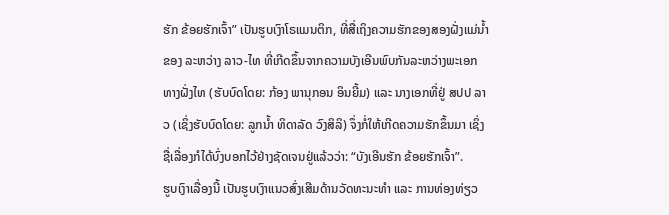ຮັກ ຂ້ອຍຮັກເຈົ້າ” ເປັນຮູບເງົາໂຣແມນຕິກ, ທີ່ສື່ເຖິງຄວາມຮັກຂອງສອງຝັ່ງແມ່ນ້ຳຂອງ ລະຫວ່າງ ລາວ-ໄທ ທີ່ເກີດຂຶ້ນຈາກຄວາມບັງເອີນພົບກັນລະຫວ່າງພະເອກ ທາງຝັ່ງໄທ (ຮັບບົດໂດຍ: ກ້ອງ ພານຸກອນ ອິນຍີ້ມ) ແລະ ນາງເອກທີ່ຢູ່ ສປປ ລາວ (ເຊິ່ງຮັບບົດໂດຍ: ລູກນ້ຳ ທິດາລັດ ວົງສິລິ) ຈຶ່ງກໍ່ໃຫ້ເກີດຄວາມຮັກຂຶ້ນມາ ເຊິ່ງຊື່ເລື່ອງກໍໄດ້ບົ່ງບອກໄວ້ຢ່າງຊັດເຈນຢູ່ແລ້ວວ່າ: “ບັງເອີນຮັກ ຂ້ອຍຮັກເຈົ້າ”.
ຮູບເງົາເລື່ອງນີ້ ເປັນຮູບເງົາແນວສົ່ງເສີມດ້ານວັດທະນະທຳ ແລະ ການທ່ອງທ່ຽວ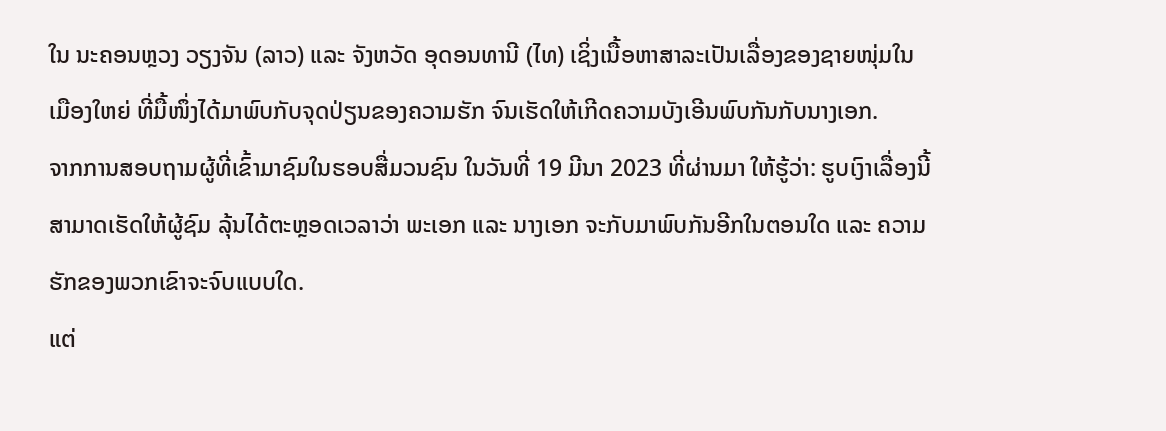ໃນ ນະຄອນຫຼວງ ວຽງຈັນ (ລາວ) ແລະ ຈັງຫວັດ ອຸດອນທານີ (ໄທ) ເຊິ່ງເນື້ອຫາສາລະເປັນເລື່ອງຂອງຊາຍໜຸ່ມໃນເມືອງໃຫຍ່ ທີ່ມື້ໜຶ່ງໄດ້ມາພົບກັບຈຸດປ່ຽນຂອງຄວາມຮັກ ຈົນເຮັດໃຫ້ເກີດຄວາມບັງເອີນພົບກັນກັບນາງເອກ.
ຈາກການສອບຖາມຜູ້ທີ່ເຂົ້າມາຊົມໃນຮອບສື່ມວນຊົນ ໃນວັນທີ່ 19 ມີນາ 2023 ທີ່ຜ່ານມາ ໃຫ້ຮູ້ວ່າ: ຮູບເງົາເລື່ອງນີ້ສາມາດເຮັດໃຫ້ຜູ້ຊົມ ລຸ້ນໄດ້ຕະຫຼອດເວລາວ່າ ພະເອກ ແລະ ນາງເອກ ຈະກັບມາພົບກັນອີກໃນຕອນໃດ ແລະ ຄວາມຮັກຂອງພວກເຂົາຈະຈົບແບບໃດ.
ແຕ່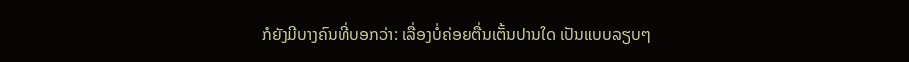ກໍຍັງມີບາງຄົນທີ່ບອກວ່າ: ເລື່ອງບໍ່ຄ່ອຍຕື່ນເຕັ້ນປານໃດ ເປັນແບບລຽບໆ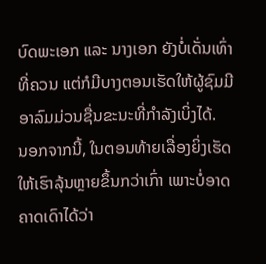ບົດພະເອກ ແລະ ນາງເອກ ຍັງບໍ່ເດັ່ນເທົ່າທີ່ຄວນ ແຕ່ກໍມີບາງຕອນເຮັດໃຫ້ຜູ້ຊົມມີອາລົມມ່ວນຊື່ນຂະນະທີ່ກຳລັງເບິ່ງໄດ້.
ນອກຈາກນີ້, ໃນຕອນທ້າຍເລື່ອງຍິ່ງເຮັດໃຫ້ເຮົາລຸ້ນຫຼາຍຂຶ້ນກວ່າເກົ່າ ເພາະບໍ່ອາດຄາດເດົາໄດ້ວ່າ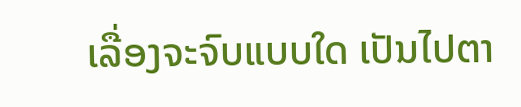ເລື່ອງຈະຈົບແບບໃດ ເປັນໄປຕາ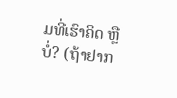ມທີ່ເຮົາຄິດ ຫຼື ບໍ່? (ຖ້າຢາກ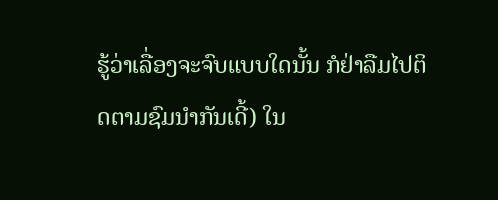ຮູ້ວ່າເລື່ອງຈະຈົບແບບໃດນັ້ນ ກໍຢ່າລືມໄປຕິດຕາມຊົມນຳກັນເດີ້) ໃນ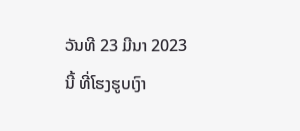ວັນທີ 23 ມີນາ 2023 ນີ້ ທີ່ໂຮງຮູບເງົາ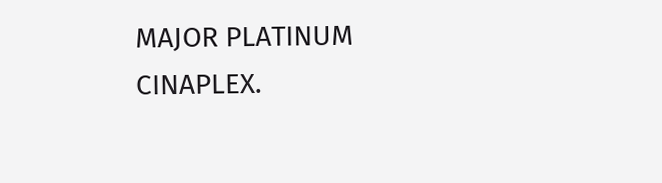MAJOR PLATINUM CINAPLEX.